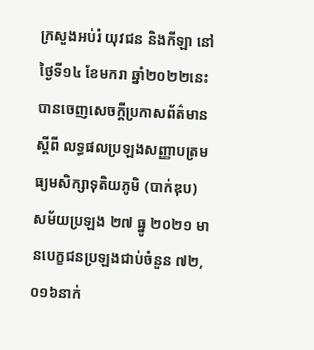ក្រសួងអប់រំ យុវជន និងកីឡា នៅថ្ងៃទី១៤ ខែមករា ឆ្នាំ២០២២នេះ បានចេញសេចក្តីប្រកាសព័ត៌មានស្តីពី លទ្ធផលប្រឡងសញ្ញាបត្រមធ្យមសិក្សាទុតិយភូមិ (បាក់ឌុប) សម័យប្រឡង ២៧ ធ្នូ ២០២១ មានបេក្ខជនប្រឡងជាប់ចំនួន ៧២,០១៦នាក់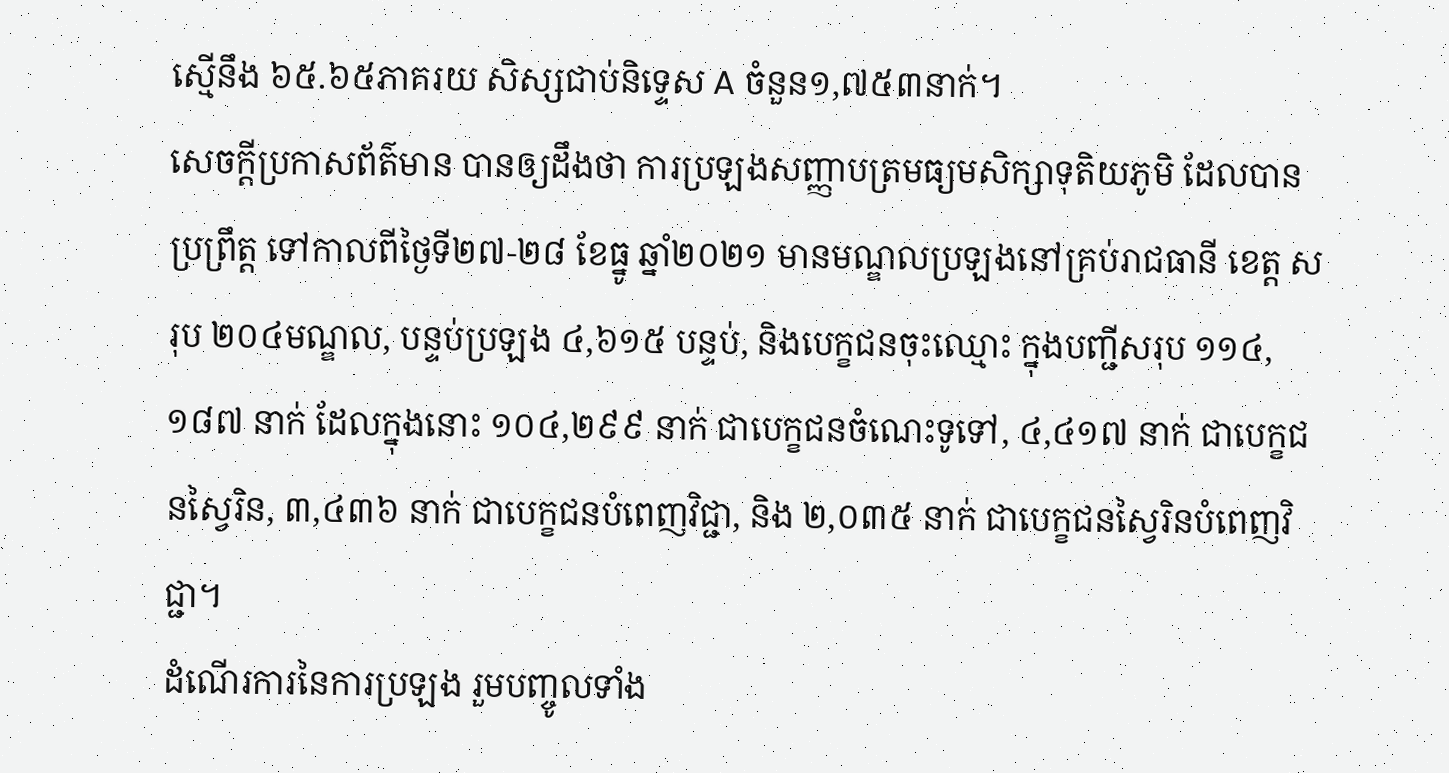ស្មើនឹង ៦៥.៦៥ភាគរយ សិស្សជាប់និទ្ទេស A ចំនួន១,៧៥៣នាក់។
សេចក្ដីប្រកាសព័ត៌មាន បានឲ្យដឹងថា ការប្រឡងសញ្ញាបត្រមធ្យមសិក្សាទុតិយភូមិ ដែលបានប្រព្រឹត្ត ទៅកាលពីថ្ងៃទី២៧-២៨ ខែធ្នូ ឆ្នាំ២០២១ មានមណ្ឌលប្រឡងនៅគ្រប់រាជធានី ខេត្ត សរុប ២០៤មណ្ឌល, បន្ទប់ប្រឡង ៤,៦១៥ បន្ទប់, និងបេក្ខជនចុះឈ្មោះ ក្នុងបញ្ជីសរុប ១១៤,១៨៧ នាក់ ដែលក្នុងនោះ ១០៤,២៩៩ នាក់ ជាបេក្ខជនចំណេះទូទៅ, ៤,៤១៧ នាក់ ជាបេក្ខជនស្វៃរិន, ៣,៤៣៦ នាក់ ជាបេក្ខជនបំពេញវិជ្ជា, និង ២,០៣៥ នាក់ ជាបេក្ខជនស្វៃរិនបំពេញវិជ្ជា។
ដំណើរការនៃការប្រឡង រួមបញ្ចូលទាំង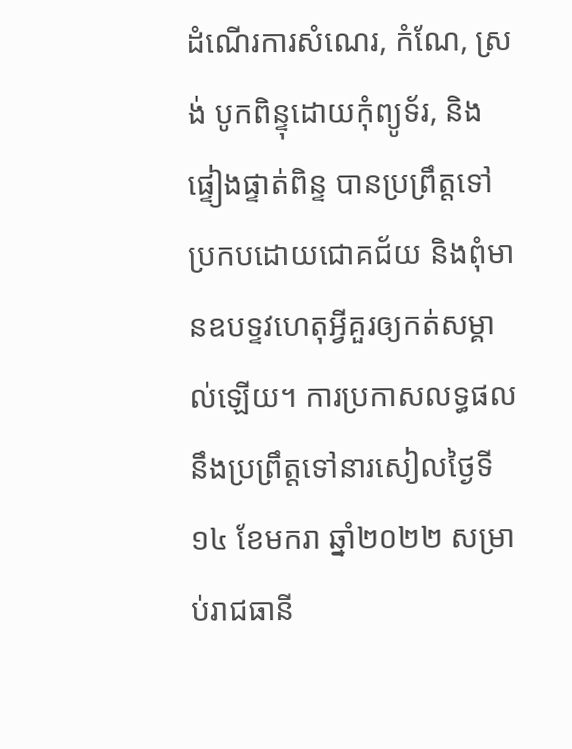ដំណើរការសំណេរ, កំណែ, ស្រង់ បូកពិន្ទុដោយកុំព្យូទ័រ, និងផ្ទៀងផ្ទាត់ពិន្ទ បានប្រព្រឹត្តទៅប្រកបដោយជោគជ័យ និងពុំមានឧបទ្ទវហេតុអ្វីគួរឲ្យកត់សម្គាល់ឡើយ។ ការប្រកាសលទ្ធផល នឹងប្រព្រឹត្តទៅនារសៀលថ្ងៃទី១៤ ខែមករា ឆ្នាំ២០២២ សម្រាប់រាជធានី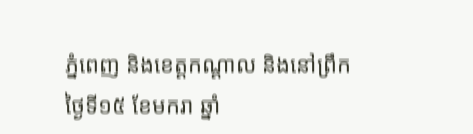ភ្នំពេញ និងខេត្តកណ្តាល និងនៅព្រឹកថ្ងៃទី១៥ ខែមករា ឆ្នាំ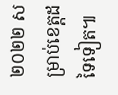២០២២ សម្រាប់ខេត្តដទៃទៀត៕